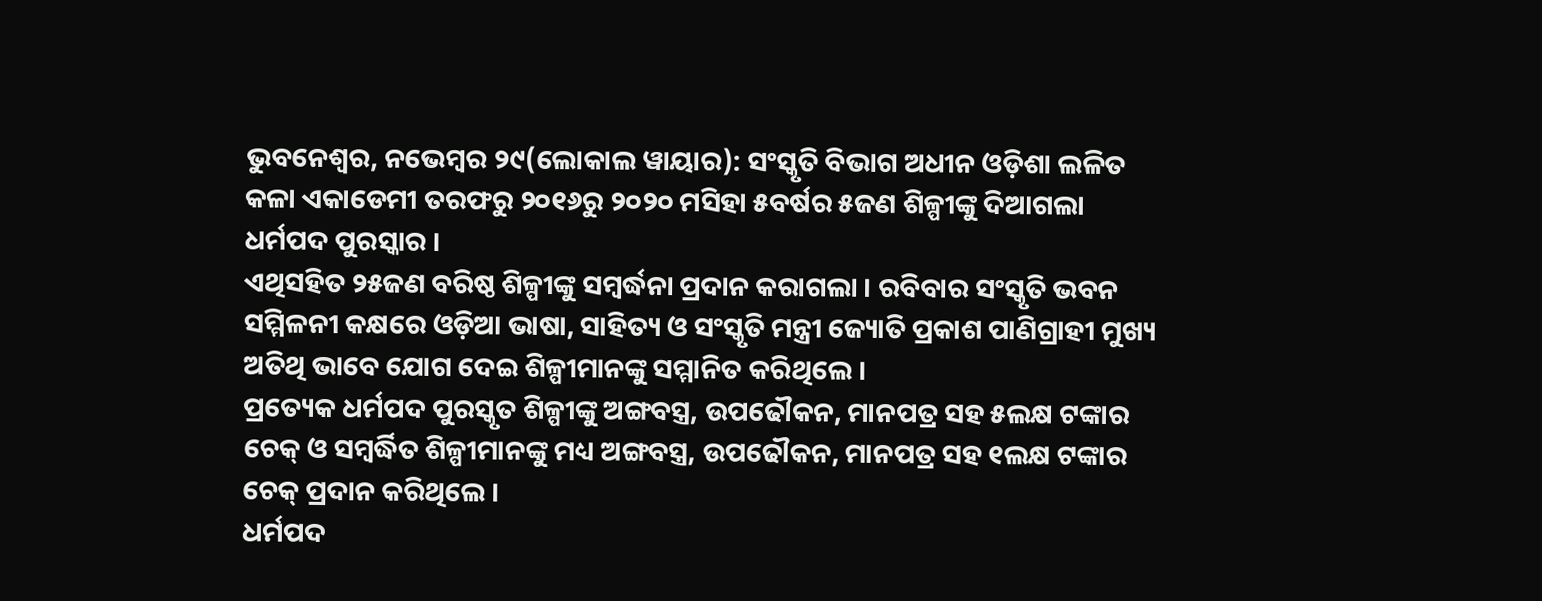ଭୁବନେଶ୍ୱର, ନଭେମ୍ବର ୨୯(ଲୋକାଲ ୱାୟାର): ସଂସ୍କୃତି ବିଭାଗ ଅଧୀନ ଓଡ଼ିଶା ଲଳିତ କଳା ଏକାଡେମୀ ତରଫରୁ ୨୦୧୬ରୁ ୨୦୨୦ ମସିହା ୫ବର୍ଷର ୫ଜଣ ଶିଳ୍ପୀଙ୍କୁ ଦିଆଗଲା ଧର୍ମପଦ ପୁରସ୍କାର ।
ଏଥିସହିତ ୨୫ଜଣ ବରିଷ୍ଠ ଶିଳ୍ପୀଙ୍କୁ ସମ୍ବର୍ଦ୍ଧନା ପ୍ରଦାନ କରାଗଲା । ରବିବାର ସଂସ୍କୃତି ଭବନ ସମ୍ମିଳନୀ କକ୍ଷରେ ଓଡ଼ିଆ ଭାଷା, ସାହିତ୍ୟ ଓ ସଂସ୍କୃତି ମନ୍ତ୍ରୀ ଜ୍ୟୋତି ପ୍ରକାଶ ପାଣିଗ୍ରାହୀ ମୁଖ୍ୟ ଅତିଥି ଭାବେ ଯୋଗ ଦେଇ ଶିଳ୍ପୀମାନଙ୍କୁ ସମ୍ମାନିତ କରିଥିଲେ ।
ପ୍ରତ୍ୟେକ ଧର୍ମପଦ ପୁରସ୍କୃତ ଶିଳ୍ପୀଙ୍କୁ ଅଙ୍ଗବସ୍ତ୍ର, ଉପଢୌକନ, ମାନପତ୍ର ସହ ୫ଲକ୍ଷ ଟଙ୍କାର ଚେକ୍ ଓ ସମ୍ବର୍ଦ୍ଧିତ ଶିଳ୍ପୀମାନଙ୍କୁ ମଧ୍ୟ ଅଙ୍ଗବସ୍ତ୍ର, ଉପଢୌକନ, ମାନପତ୍ର ସହ ୧ଲକ୍ଷ ଟଙ୍କାର ଚେକ୍ ପ୍ରଦାନ କରିଥିଲେ ।
ଧର୍ମପଦ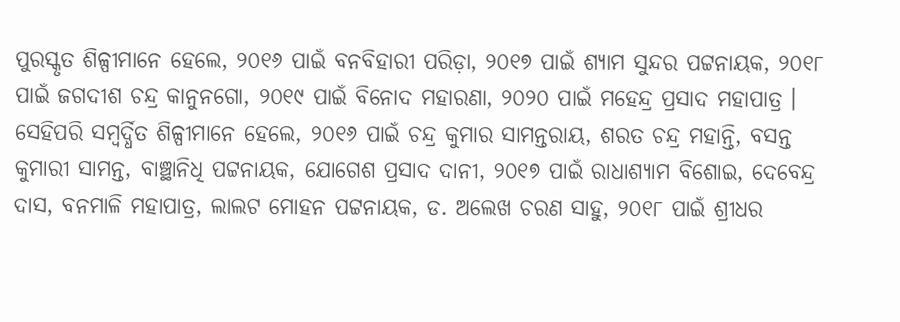ପୁରସ୍କୃତ ଶିଳ୍ପୀମାନେ ହେଲେ, ୨୦୧୬ ପାଇଁ ବନବିହାରୀ ପରିଡ଼ା, ୨୦୧୭ ପାଇଁ ଶ୍ୟାମ ସୁନ୍ଦର ପଟ୍ଟନାୟକ, ୨୦୧୮ ପାଇଁ ଜଗଦୀଶ ଚନ୍ଦ୍ର କାନୁନଗୋ, ୨୦୧୯ ପାଇଁ ବିନୋଦ ମହାରଣା, ୨୦୨୦ ପାଇଁ ମହେନ୍ଦ୍ର ପ୍ରସାଦ ମହାପାତ୍ର ।
ସେହିପରି ସମ୍ବର୍ଦ୍ଧିତ ଶିଳ୍ପୀମାନେ ହେଲେ, ୨୦୧୬ ପାଇଁ ଚନ୍ଦ୍ର କୁମାର ସାମନ୍ତରାୟ, ଶରତ ଚନ୍ଦ୍ର ମହାନ୍ତି, ବସନ୍ତ କୁମାରୀ ସାମନ୍ତ, ବାଞ୍ଛାନିଧି ପଟ୍ଟନାୟକ, ଯୋଗେଶ ପ୍ରସାଦ ଦାନୀ, ୨୦୧୭ ପାଇଁ ରାଧାଶ୍ୟାମ ବିଶୋଇ, ଦେବେନ୍ଦ୍ର ଦାସ, ବନମାଳି ମହାପାତ୍ର, ଲାଲଟ ମୋହନ ପଟ୍ଟନାୟକ, ଡ. ଅଲେଖ ଚରଣ ସାହୁ, ୨୦୧୮ ପାଇଁ ଶ୍ରୀଧର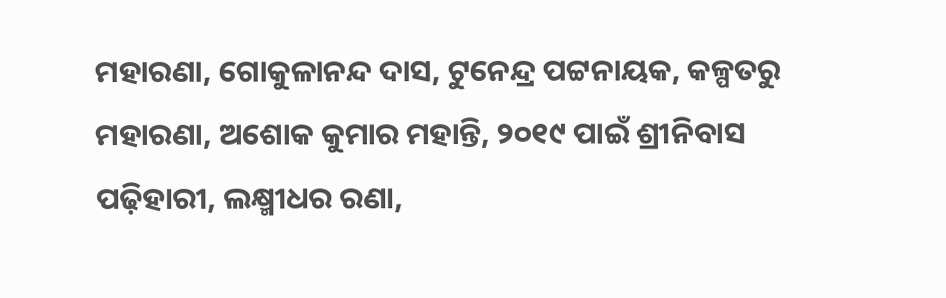ମହାରଣା, ଗୋକୁଳାନନ୍ଦ ଦାସ, ଟୁନେନ୍ଦ୍ର ପଟ୍ଟନାୟକ, କଳ୍ପତରୁ ମହାରଣା, ଅଶୋକ କୁମାର ମହାନ୍ତି, ୨୦୧୯ ପାଇଁ ଶ୍ରୀନିବାସ ପଢ଼ିହାରୀ, ଲକ୍ଷ୍ମୀଧର ରଣା,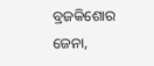ବ୍ରଜକିଶୋର ଜେନା,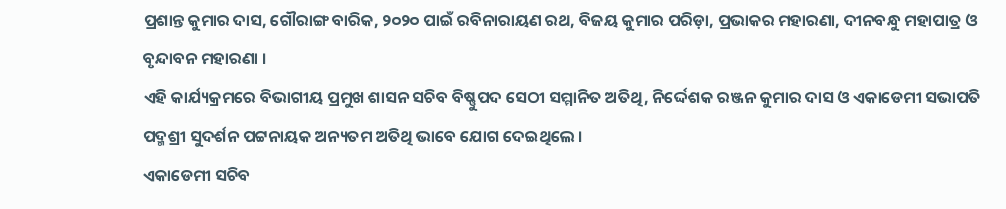ପ୍ରଶାନ୍ତ କୁମାର ଦାସ, ଗୌରାଙ୍ଗ ବାରିକ, ୨୦୨୦ ପାଇଁ ରବିନାରାୟଣ ରଥ, ବିଜୟ କୁମାର ପରିଡ଼ା, ପ୍ରଭାକର ମହାରଣା, ଦୀନବନ୍ଧୁ ମହାପାତ୍ର ଓ ବୃନ୍ଦାବନ ମହାରଣା ।
ଏହି କାର୍ଯ୍ୟକ୍ରମରେ ବିଭାଗୀୟ ପ୍ରମୁଖ ଶାସନ ସଚିବ ବିଷ୍ଣୁପଦ ସେଠୀ ସମ୍ମାନିତ ଅତିଥି, ନିର୍ଦ୍ଦେଶକ ରଞ୍ଜନ କୁମାର ଦାସ ଓ ଏକାଡେମୀ ସଭାପତି ପଦ୍ମଶ୍ରୀ ସୁଦର୍ଶନ ପଟ୍ଟନାୟକ ଅନ୍ୟତମ ଅତିଥି ଭାବେ ଯୋଗ ଦେଇଥିଲେ ।
ଏକାଡେମୀ ସଚିବ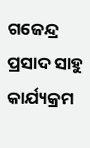ଗଜେନ୍ଦ୍ର ପ୍ରସାଦ ସାହୁ କାର୍ଯ୍ୟକ୍ରମ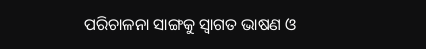ପରିଚାଳନା ସାଙ୍ଗକୁ ସ୍ୱାଗତ ଭାଷଣ ଓ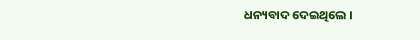ଧନ୍ୟବାଦ ଦେଇଥିଲେ ।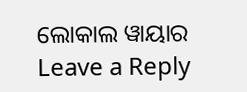ଲୋକାଲ ୱାୟାର
Leave a Reply